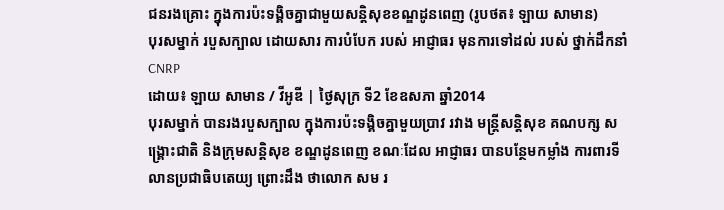ជនរងគ្រោះ ក្នុងការប៉ះទង្គិចគ្នាជាមួយសន្តិសុខខណ្ឌដូនពេញ (រូបថត៖ ឡាយ សាមាន)
បុរសម្នាក់ របួសក្បាល ដោយសារ ការបំបែក របស់ អាជ្ញាធរ មុនការទៅដល់ របស់ ថ្នាក់ដឹកនាំ CNRP
ដោយ៖ ឡាយ សាមាន / វីអូឌី | ថ្ងៃសុក្រ ទី2 ខែឧសភា ឆ្នាំ2014
បុរសម្នាក់ បានរងរបួសក្បាល ក្នុងការប៉ះទង្គិចគ្នាមួយប្រាវ រវាង មន្ត្រីសន្តិសុខ គណបក្ស សង្គ្រោះជាតិ និងក្រុមសន្តិសុខ ខណ្ឌដូនពេញ ខណៈដែល អាជ្ញាធរ បានបន្ថែមកម្លាំង ការពារទីលានប្រជាធិបតេយ្យ ព្រោះដឹង ថាលោក សម រ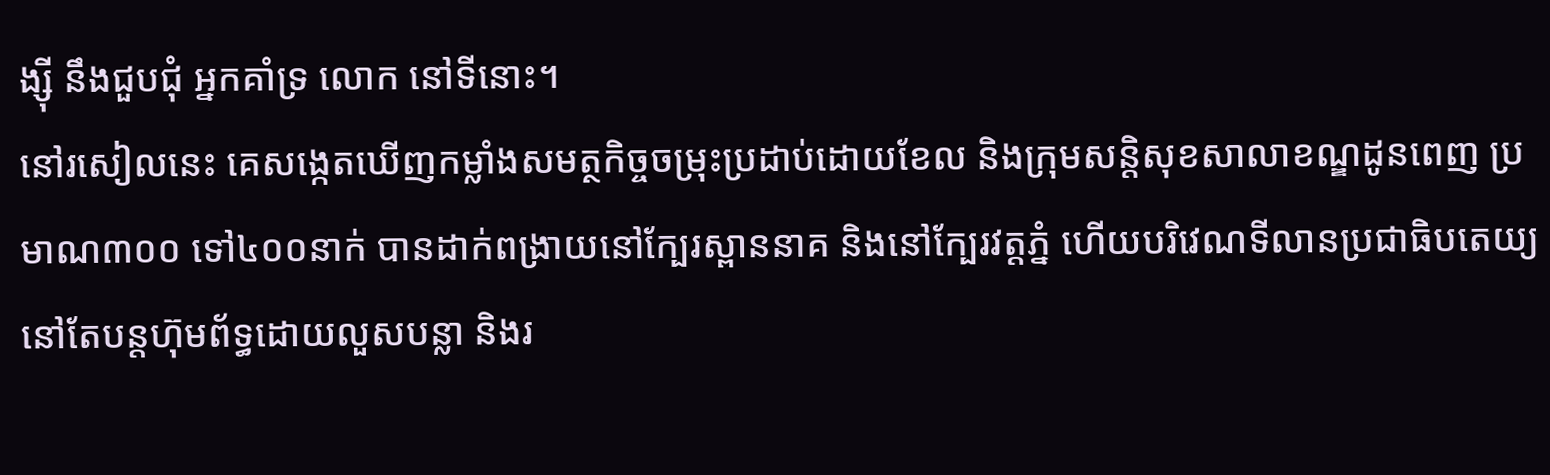ង្ស៊ី នឹងជួបជុំ អ្នកគាំទ្រ លោក នៅទីនោះ។
នៅរសៀលនេះ គេសង្កេតឃើញកម្លាំងសមត្ថកិច្ចចម្រុះប្រដាប់ដោយខែល និងក្រុមសន្តិសុខសាលាខណ្ឌដូនពេញ ប្រមាណ៣០០ ទៅ៤០០នាក់ បានដាក់ពង្រាយនៅក្បែរស្ពាននាគ និងនៅក្បែរវត្តភ្នំ ហើយបរិវេណទីលានប្រជាធិបតេយ្យ នៅតែបន្តហ៊ុមព័ទ្ធដោយលួសបន្លា និងរ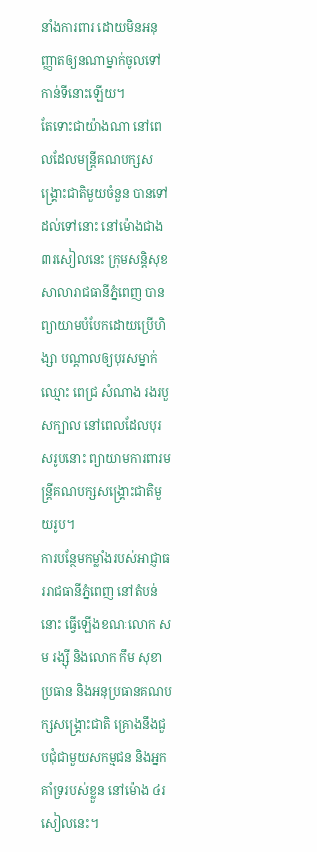នាំងការពារ ដោយមិនអនុញ្ញាតឲ្យនណាម្នាក់ចូលទៅកាន់ទីនោះឡើយ។
តែទោះជាយ៉ាងណា នៅពេលដែលមន្ត្រីគណបក្សសង្គ្រោះជាតិមួយចំនួន បានទៅដល់ទៅនោះ នៅម៉ោងជាង៣រសៀលនេះ ក្រុមសន្តិសុខសាលារាជធានីភ្នំពេញ បានព្យាយាមបំបែកដោយប្រើហិង្សា បណ្តាលឲ្យបុរសម្នាក់ឈ្មោះ ពេជ្រ សំណាង រងរបួសក្បាល នៅពេលដែលបុរសរូបនោះ ព្យាយាមការពារមន្ត្រីគណបក្សសង្គ្រោះជាតិមួយរូប។
ការបន្ថែមកម្លាំងរបស់អាជ្ញាធររាជធានីភ្នំពេញ នៅតំបន់នោះ ធ្វើឡើងខណៈលោក សម រង្ស៊ី និងលោក កឹម សុខា ប្រធាន និងអនុប្រធានគណបក្សសង្គ្រោះជាតិ គ្រោងនឹងជួបជុំជាមួយសកម្មជន និងអ្នកគាំទ្ររបស់ខ្លួន នៅម៉ោង ៤រសៀលនេះ។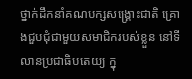ថ្នាក់ដឹកនាំគណបក្សសង្គ្រោះជាតិ គ្រោងជួបជុំជាមួយសមាជិករបស់ខ្លួន នៅទីលានប្រជាធិបតេយ្យ ក្នុ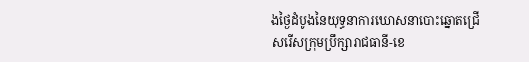ងថ្ងៃដំបូងនៃយុទ្ធនាការឃោសនាបោះឆ្នោតជ្រើសរើសក្រុមប្រឹក្សារាជធានី-ខេ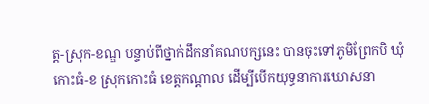ត្ត-ស្រុក-ខណ្ឌ បន្ទាប់ពីថ្នាក់ដឹកនាំគណបក្សនេះ បានចុះទៅភូមិព្រែកបិ ឃុំកោះធំ-ខ ស្រុកកោះធំ ខេត្តកណ្តាល ដើម្បីបើកយុទ្ធនាការឃោសនា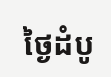ថ្ងៃដំបូ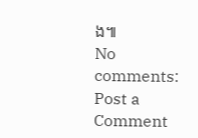ង៕
No comments:
Post a Comment